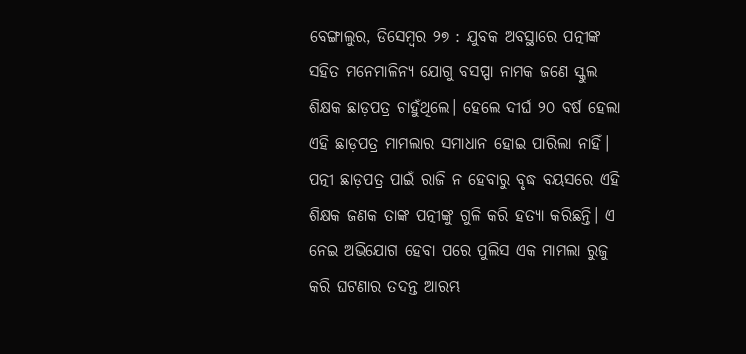ବେଙ୍ଗାଲୁର, ଡିସେମ୍ବର ୨୭ : ଯୁବକ ଅବସ୍ଥାରେ ପତ୍ନୀଙ୍କ ସହିତ ମନେମାଳିନ୍ୟ ଯୋଗୁ ବସପ୍ପା ନାମକ ଜଣେ ସ୍କୁଲ ଶିକ୍ଷକ ଛାଡ଼ପତ୍ର ଚାହୁଁଥିଲେ। ହେଲେ ଦୀର୍ଘ ୨୦ ବର୍ଷ ହେଲା ଏହି ଛାଡ଼ପତ୍ର ମାମଲାର ସମାଧାନ ହୋଇ ପାରିଲା ନାହିଁ। ପତ୍ନୀ ଛାଡ଼ପତ୍ର ପାଇଁ ରାଜି ନ ହେବାରୁ ବୃଦ୍ଧ ବୟସରେ ଏହି ଶିକ୍ଷକ ଜଣକ ତାଙ୍କ ପତ୍ନୀଙ୍କୁ ଗୁଳି କରି ହତ୍ୟା କରିଛନ୍ତି। ଏ ନେଇ ଅଭିଯୋଗ ହେବା ପରେ ପୁଲିସ ଏକ ମାମଲା ରୁଜୁ କରି ଘଟଣାର ତଦନ୍ତ ଆରମ୍ଭ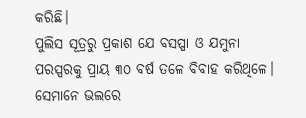କରିଛି।
ପୁଲିସ ସୂତ୍ରରୁ ପ୍ରକାଶ ଯେ ବସପ୍ପା ଓ ଯମୁନା ପରସ୍ପରକୁ ପ୍ରାୟ ୩୦ ବର୍ଷ ତଳେ ବିବାହ କରିଥିଳେ। ସେମାନେ ଭଲରେ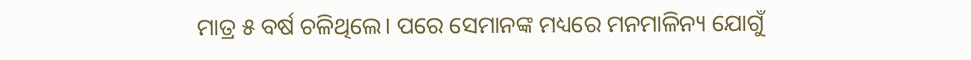ମାତ୍ର ୫ ବର୍ଷ ଚଳିଥିଲେ। ପରେ ସେମାନଙ୍କ ମଧ୍ୟରେ ମନମାଳିନ୍ୟ ଯୋଗୁଁ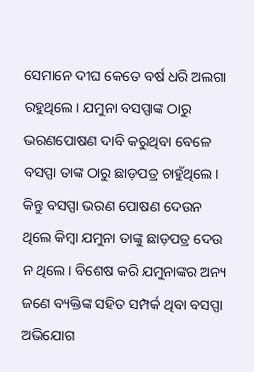ସେମାନେ ଦୀଘ କେତେ ବର୍ଷ ଧରି ଅଲଗା ରହୁଥିଲେ। ଯମୁନା ବସପ୍ପାଙ୍କ ଠାରୁ ଭରଣପୋଷଣ ଦାବି କରୁଥିବା ବେଳେ ବସପ୍ପା ତାଙ୍କ ଠାରୁ ଛାଡ଼ପତ୍ର ଚାହୁଁଥିଲେ। କିନ୍ତୁ ବସପ୍ପା ଭରଣ ପୋଷଣ ଦେଉନ ଥିଲେ କିମ୍ବା ଯମୁନା ତାଙ୍କୁ ଛାଡ଼ପତ୍ର ଦେଉ ନ ଥିଲେ। ବିଶେଷ କରି ଯମୁନାଙ୍କର ଅନ୍ୟ ଜଣେ ବ୍ୟକ୍ତିଙ୍କ ସହିତ ସମ୍ପର୍କ ଥିବା ବସପ୍ପା ଅଭିଯୋଗ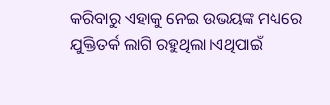କରିବାରୁ ଏହାକୁ ନେଇ ଉଭୟଙ୍କ ମଧ୍ୟରେ ଯୁକ୍ତିତର୍କ ଲାଗି ରହୁଥିଲା।ଏଥିପାଇଁ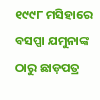୧୯୯୮ ମସିହାରେ ବସପ୍ପା ଯମୁନାଙ୍କ ଠାରୁ ଛାଡ଼ପତ୍ର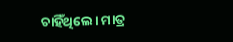ଚାହିଁଥିଲେ। ମାତ୍ର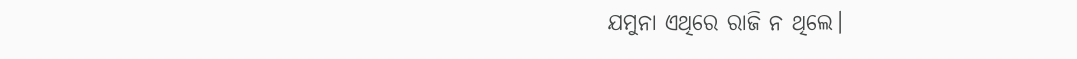ଯମୁନା ଏଥିରେ ରାଜି ନ ଥିଲେ।